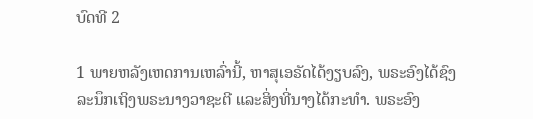ບົດທີ 2

1 ພາຍຫລັງເຫດການເຫລົ່ານີ້, ຫາສຸເອຣັດໄດ້ງຽບລົງ, ພຣະອົງໄດ້ຊົງລະນຶກເຖິງພຣະນາງວາຊະຕີ ແລະສິ່ງທີ່ນາງໄດ້ກະທຳ. ພຣະອົງ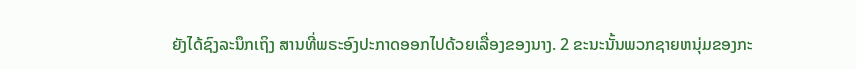ຍັງໄດ້ຊົງລະນຶກເຖິງ ສານທີ່ພຣະອົງປະກາດອອກໄປດ້ວຍເລື່ອງຂອງນາງ. 2 ຂະນະນັ້ນພວກຊາຍຫນຸ່ມຂອງກະ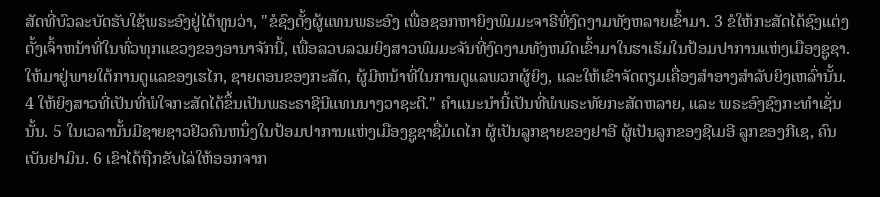ສັດທີ່ບົວລະບັດຮັບໃຊ້ພຣະອົງຢູ່ໄດ້ທູນວ່າ, "ຂໍຊົງຕັ້ງຜູ້ແທນພຣະອົງ ເພື່ອຊອກຫາຍິງພົມມະຈາຣີທີ່ງົດງາມທັງຫລາຍເຂົ້າມາ. 3 ຂໍໃຫ້ກະສັດໄດ້ຊົງແຕ່ງຕັ້ງເຈົ້າຫນ້າທີ່ໃນທົ່ວທຸກແຂວງຂອງອານາຈັກນີ້, ເພື່ອລວບລວມຍິງສາວພົມມະຈັນທີ່ງົດງາມທັງຫມົດເຂົ້າມາໃນຮາເຣັມໃນປ້ອມປາການແຫ່ງເມືອງຊູຊາ. ໃຫ້ມາຢູ່ພາຍໃຕ້ການດູແລຂອງເຮໄກ, ຊາຍຕອນຂອງກະສັດ, ຜູ້ມີຫນ້າທີ່ໃນການດູແລພວກຜູ້ຍິງ, ແລະໃຫ້ເຂົາຈັດຕຽມເຄື່ອງສຳອາງສຳລັບຍິງເຫລົ່ານັ້ນ. 4 ໃຫ້ຍິງສາວທີ່ເປັນທີ່ພໍໃຈກະສັດໄດ້ຂຶ້ນເປັນພຣະຣາຊີນີແທນນາງວາຊະຕີ." ຄຳແນະນຳນີ້ເປັນທີ່ພໍພຣະທັຍກະສັດຫລາຍ, ແລະ ພຣະອົງຊົງກະທຳເຊັ່ນນັ້ນ. 5 ໃນເວລານັ້ນມີຊາຍຊາວຢິວຄົນຫນຶ່ງໃນປ້ອມປາການແຫ່ງເມືອງຊູຊາຊື່ມໍເດໄກ ຜູ້ເປັນລູກຊາຍຂອງຢາອີ ຜູ້ເປັນລູກຂອງຊີເມອີ ລູກຂອງກີເຊ, ຄົນເບັນຢາມິນ. 6 ເຂົາໄດ້ຖືກຂັບໄລ່ໃຫ້ອອກຈາກ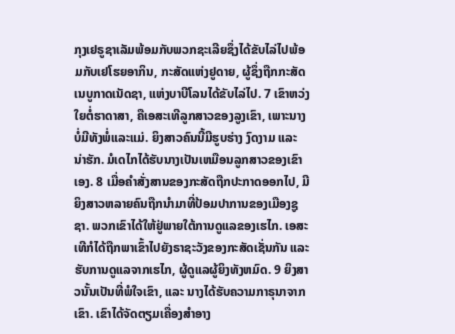ກຸງເຢຣູຊາເລັມພ້ອມກັບພວກຊະເລີຍຊຶ່ງໄດ້ຂັບໄລ່ໄປພ້ອມກັບເຢໂຮຍອາກິນ, ກະສັດແຫ່ງຢູດາຍ, ຜູ້ຊຶ່ງຖືກກະສັດເນບູກາດເນັດຊາ, ແຫ່ງບາບີໂລນໄດ້ຂັບໄລ່ໄປ. 7 ເຂົາຫວ່ງໃຍຕໍ່ຮາດາສາ, ຄືເອສະເທີລູກສາວຂອງລູງເຂົາ, ເພາະນາງບໍ່ມີທັງພໍ່ແລະແມ່. ຍິງສາວຄົນນີ້ມີຮູບຮ່າງ ງົດງາມ ແລະ ນ່າຮັກ. ມໍເດໄກໄດ້ຮັບນາງເປັນເຫມືອນລູກສາວຂອງເຂົາເອງ. 8 ເມື່ອຄຳສັ່ງສານຂອງກະສັດຖືກປະກາດອອກໄປ, ມີຍິງສາວຫລາຍຄົນຖືກນຳມາທີ່ປ້ອມປາການຂອງເມືອງຊູຊາ. ພວກເຂົາໄດ້ໃຫ້ຢູ່ພາຍໃຕ້ການດູແລຂອງເຮໄກ. ເອສະເທີກໍໄດ້ຖືກພາເຂົ້າໄປຍັງຣາຊະວັງຂອງກະສັດເຊັ່ນກັນ ແລະ ຮັບການດູແລຈາກເຮໄກ, ຜູ້ດູແລຜູ້ຍິງທັງຫມົດ. 9 ຍິງສາວນັ້ນເປັນທີ່ພໍໃຈເຂົາ, ແລະ ນາງໄດ້ຮັບຄວາມກາຣຸນາຈາກເຂົາ. ເຂົາໄດ້ຈັດຕຽມເຄື່ອງສຳອາງ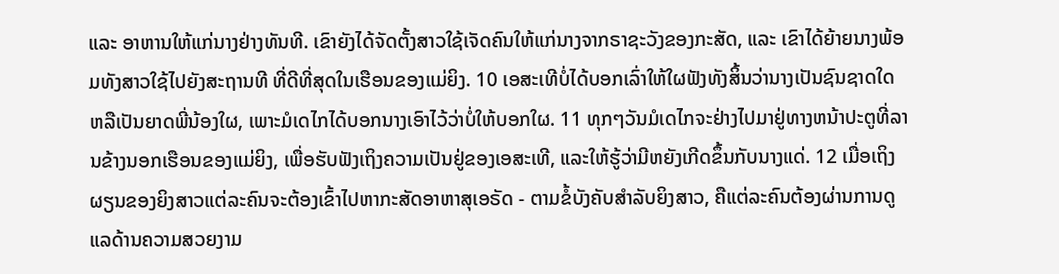ແລະ ອາຫານໃຫ້ແກ່ນາງຢ່າງທັນທີ. ເຂົາຍັງໄດ້ຈັດຕັ້ງສາວໃຊ້ເຈັດຄົນໃຫ້ແກ່ນາງຈາກຣາຊະວັງຂອງກະສັດ, ແລະ ເຂົາໄດ້ຍ້າຍນາງພ້ອມທັງສາວໃຊ້ໄປຍັງສະຖານທີ ທີ່ດີທີ່ສຸດໃນເຮືອນຂອງແມ່ຍິງ. 10 ເອສະເທີບໍ່ໄດ້ບອກເລົ່າໃຫ້ໃຜຟັງທັງສິ້ນວ່ານາງເປັນຊົນຊາດໃດ ຫລືເປັນຍາດພີ່ນ້ອງໃຜ, ເພາະມໍເດໄກໄດ້ບອກນາງເອົາໄວ້ວ່າບໍ່ໃຫ້ບອກໃຜ. 11 ທຸກໆວັນມໍເດໄກຈະຢ່າງໄປມາຢູ່ທາງຫນ້າປະຕູທີ່ລານຂ້າງນອກເຮືອນຂອງແມ່ຍິງ, ເພື່ອຮັບຟັງເຖິງຄວາມເປັນຢູ່ຂອງເອສະເທີ, ແລະໃຫ້ຮູ້ວ່າມີຫຍັງເກີດຂຶ້ນກັບນາງແດ່. 12 ເມື່ອເຖິງຜຽນຂອງຍິງສາວແຕ່ລະຄົນຈະຕ້ອງເຂົ້າໄປຫາກະສັດອາຫາສຸເອຣັດ - ຕາມຂໍ້ບັງຄັບສຳລັບຍິງສາວ, ຄືແຕ່ລະຄົນຕ້ອງຜ່ານການດູແລດ້ານຄວາມສວຍງາມ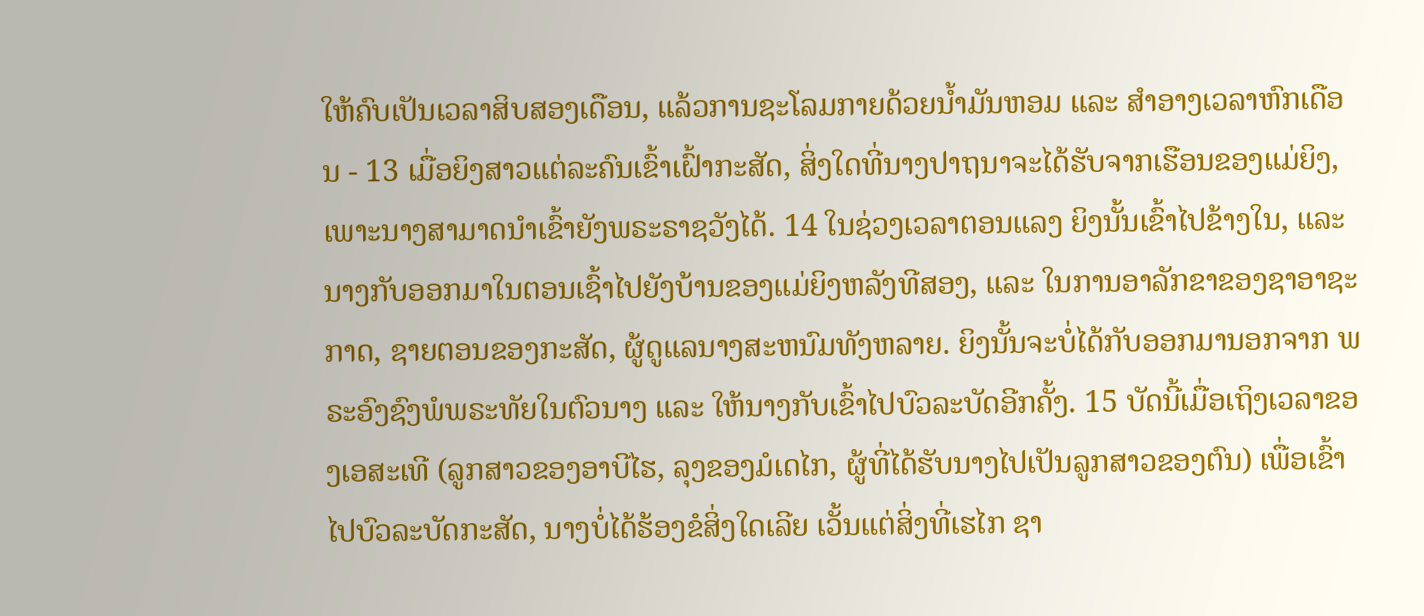ໃຫ້ຄົບເປັນເວລາສິບສອງເດືອນ, ແລ້ວການຊະໂລມກາຍດ້ວຍນ້ຳມັນຫອມ ແລະ ສຳອາງເວລາຫົກເດືອນ - 13 ເມື່ອຍິງສາວແຕ່ລະຄົນເຂົ້າເຝົ້າກະສັດ, ສິ່ງໃດທີ່ນາງປາຖນາຈະໄດ້ຮັບຈາກເຮືອນຂອງແມ່ຍິງ, ເພາະນາງສາມາດນຳເຂົ້າຍັງພຣະຣາຊວັງໄດ້. 14 ໃນຊ່ວງເວລາຕອນແລງ ຍິງນັ້ນເຂົ້າໄປຂ້າງໃນ, ແລະ ນາງກັບອອກມາໃນຕອນເຊົ້າໄປຍັງບ້ານຂອງແມ່ຍິງຫລັງທີສອງ, ແລະ ໃນການອາລັກຂາຂອງຊາອາຊະກາດ, ຊາຍຕອນຂອງກະສັດ, ຜູ້ດູແລນາງສະຫນົມທັງຫລາຍ. ຍິງນັ້ນຈະບໍ່ໄດ້ກັບອອກມານອກຈາກ ພຣະອົງຊົງພໍພຣະທັຍໃນຕົວນາງ ແລະ ໃຫ້ນາງກັບເຂົ້າໄປບົວລະບັດອີກຄັ້ງ. 15 ບັດນີ້ເມື່ອເຖິງເວລາຂອງເອສະເທີ (ລູກສາວຂອງອາບີໄຮ, ລຸງຂອງມໍເດໄກ, ຜູ້ທີ່ໄດ້ຮັບນາງໄປເປັນລູກສາວຂອງຕົນ) ເພື່ອເຂົ້າໄປບົວລະບັດກະສັດ, ນາງບໍ່ໄດ້ຮ້ອງຂໍສິ່ງໃດເລີຍ ເວັ້ນແຕ່ສິ່ງທີ່ເຮໄກ ຊາ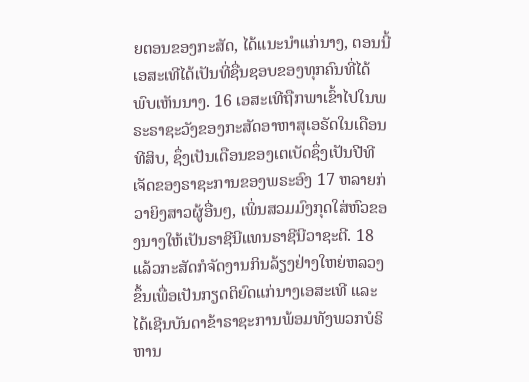ຍຕອນຂອງກະສັດ, ໄດ້ແນະນຳແກ່ນາງ, ຕອນນີ້ເອສະເທີໄດ້ເປັນທີ່ຊື່ນຊອບຂອງທຸກຄົນທີ່ໄດ້ພົບເຫັນນາງ. 16 ເອສະເທີຖືກພາເຂົ້າໄປໃນພຣະຣາຊະວັງຂອງກະສັດອາຫາສຸເອຣັດໃນເດືອນທີສິບ, ຊຶ່ງເປັນເດືອນຂອງເຕເບັດຊຶ່ງເປັນປີທີເຈັດຂອງຣາຊະການຂອງພຣະອົງ 17 ຫລາຍກ່ວາຍິງສາວຜູ້ອື່ນໆ, ເພິ່ນສວມມົງກຸດໃສ່ຫົວຂອງນາງໃຫ້ເປັນຣາຊີນີແທນຣາຊີນີວາຊະຕີ. 18 ແລ້ວກະສັດກໍຈັດງານກິນລ້ຽງຢ່າງໃຫຍ່ຫລວງຂຶ້ນເພື່ອເປັນກຽດຕິຍົດແກ່ນາງເອສະເທີ ແລະໄດ້ເຊີນບັນດາຂ້າຣາຊະການພ້ອມທັງພວກບໍຣິຫານ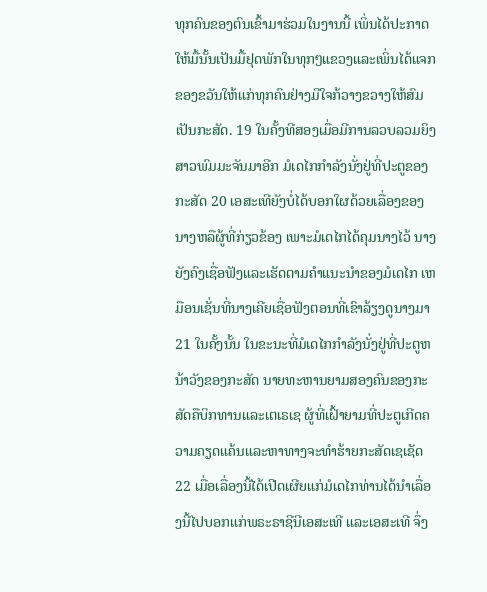ທຸກຄົນຂອງຕົນເຂົ້າມາຮ່ວມໃນງານນີ້ ເພິ່ນໄດ້ປະກາດໃຫ້ມື້ນັ້ນເປັນມື້ຢຸດພັກໃນທຸກໆແຂວງແລະເພິ່ນໄດ້ແຈກຂອງຂວັນໃຫ້ແກ່ທຸກຄົນຢ່າງມີໃຈກ້ວາງຂວາງໃຫ້ສົມເປັນກະສັດ. 19 ໃນຄັ້ງທີສອງເມື່ອມີການລວບລວມຍິງສາວພົມມະຈັນມາອີກ ມໍເດໄກກຳລັງນັ່ງຢູ່ທີ່ປະຕູຂອງກະສັດ 20 ເອສະເທີຍັງບໍ່ໄດ້ບອກໃຜດ້ວຍເລື່ອງຂອງນາງຫລືຜູ້ທີ່ກ່ຽວຂ້ອງ ເພາະມໍເດໄກໄດ້ຄຸມນາງໄວ້ ນາງຍັງຄົງເຊື່ອຟັງແລະເຮັດຕາມຄຳແນະນຳຂອງມໍເດໄກ ເຫມືອນເຊັ່ນທີ່ນາງເຄີຍເຊື່ອຟັງຕອນທີ່ເຂົາລ້ຽງດູນາງມາ 21 ໃນຄັ້ງນັ້ນ ໃນຂະນະທີ່ມໍເດໄກກຳລັງນັ່ງຢູ່ທີ່ປະຕູຫນ້າວັງຂອງກະສັດ ນາຍທະຫານຍາມສອງຄົນຂອງກະສັດຄືບິກທານແລະເຕເຣເຊ ຜູ້ທີ່ເຝົ້າຍາມທີ່ປະຕູເກີດຄວາມຄຽດແຄ້ນແລະຫາທາງຈະທຳຮ້າຍກະສັດເຊເຊັດ 22 ເມື່ອເລື່ອງນີ້ໄດ້ເປີດເຜີຍແກ່ມໍເດໄກທ່ານໄດ້ນຳເລື່ອງນີ້ໄປບອກແກ່ພຣະຣາຊີນີເອສະເທີ ແລະເອສະເທີ ຈຶ່ງ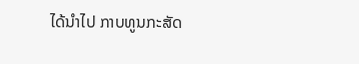ໄດ້ນຳໄປ ກາບທູນກະສັດ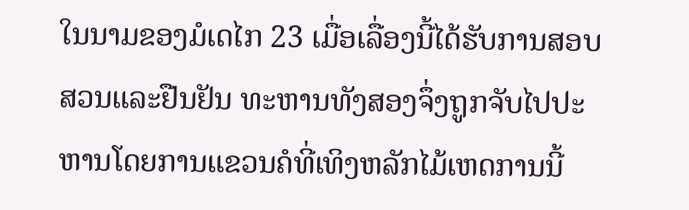ໃນນາມຂອງມໍເດໄກ 23 ເມື່ອເລື່ອງນີ້ໄດ້ຮັບການສອບສວນແລະຢືນຢັນ ທະຫານທັງສອງຈຶ່ງຖູກຈັບໄປປະຫານໂດຍການແຂວນຄໍທີ່ເທິງຫລັກໄມ້ເຫດການນີ້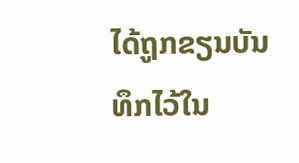ໄດ້ຖູກຂຽນບັນທຶກໄວ້ໃນ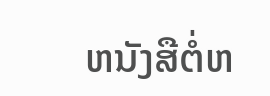ຫນັງສືຕໍ່ຫ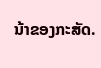ນ້າຂອງກະສັດ.